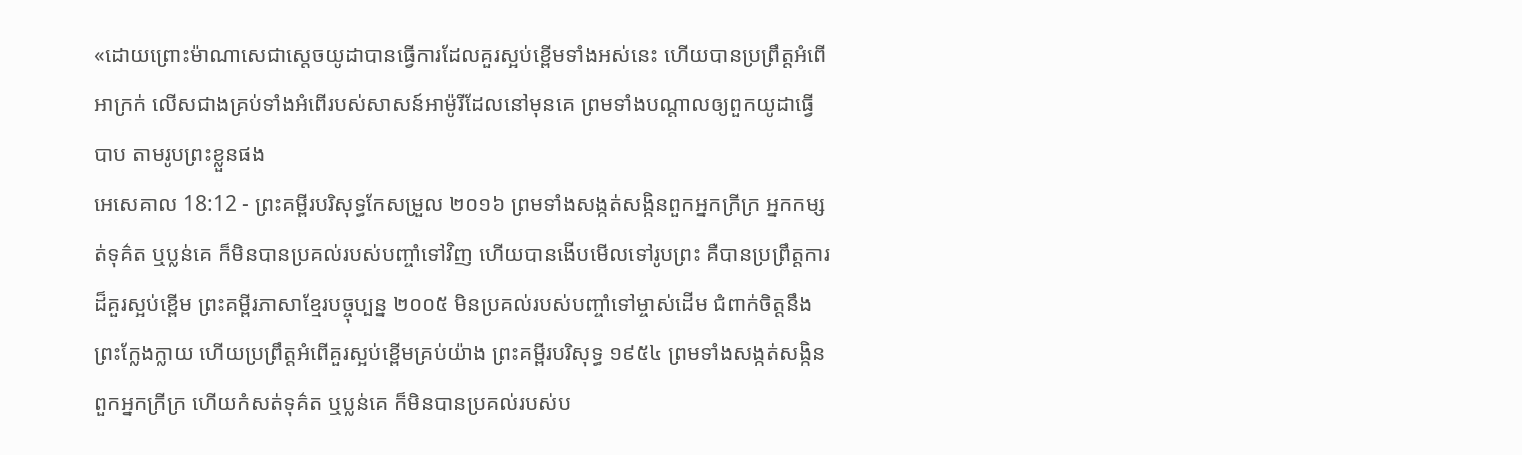«ដោយព្រោះម៉ាណាសេជាស្តេចយូដាបានធ្វើការដែលគួរស្អប់ខ្ពើមទាំងអស់នេះ ហើយបានប្រព្រឹត្តអំពើអាក្រក់ លើសជាងគ្រប់ទាំងអំពើរបស់សាសន៍អាម៉ូរីដែលនៅមុនគេ ព្រមទាំងបណ្ដាលឲ្យពួកយូដាធ្វើបាប តាមរូបព្រះខ្លួនផង
អេសេគាល 18:12 - ព្រះគម្ពីរបរិសុទ្ធកែសម្រួល ២០១៦ ព្រមទាំងសង្កត់សង្កិនពួកអ្នកក្រីក្រ អ្នកកម្សត់ទុគ៌ត ឬប្លន់គេ ក៏មិនបានប្រគល់របស់បញ្ចាំទៅវិញ ហើយបានងើបមើលទៅរូបព្រះ គឺបានប្រព្រឹត្តការដ៏គួរស្អប់ខ្ពើម ព្រះគម្ពីរភាសាខ្មែរបច្ចុប្បន្ន ២០០៥ មិនប្រគល់របស់បញ្ចាំទៅម្ចាស់ដើម ជំពាក់ចិត្តនឹងព្រះក្លែងក្លាយ ហើយប្រព្រឹត្តអំពើគួរស្អប់ខ្ពើមគ្រប់យ៉ាង ព្រះគម្ពីរបរិសុទ្ធ ១៩៥៤ ព្រមទាំងសង្កត់សង្កិនពួកអ្នកក្រីក្រ ហើយកំសត់ទុគ៌ត ឬប្លន់គេ ក៏មិនបានប្រគល់របស់ប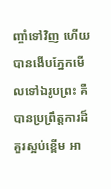ញ្ចាំទៅវិញ ហើយបានងើបភ្នែកមើលទៅឯរូបព្រះ គឺបានប្រព្រឹត្តការដ៏គួរស្អប់ខ្ពើម អា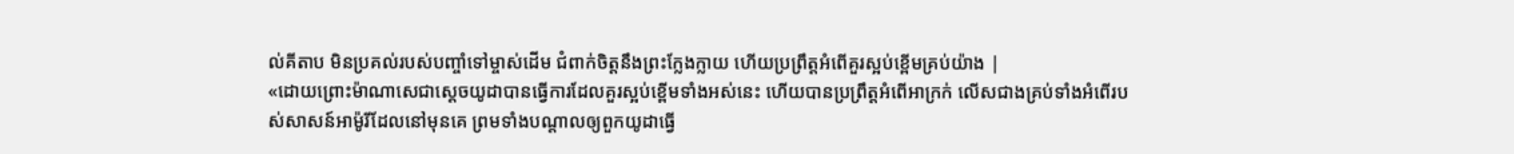ល់គីតាប មិនប្រគល់របស់បញ្ចាំទៅម្ចាស់ដើម ជំពាក់ចិត្តនឹងព្រះក្លែងក្លាយ ហើយប្រព្រឹត្តអំពើគួរស្អប់ខ្ពើមគ្រប់យ៉ាង |
«ដោយព្រោះម៉ាណាសេជាស្តេចយូដាបានធ្វើការដែលគួរស្អប់ខ្ពើមទាំងអស់នេះ ហើយបានប្រព្រឹត្តអំពើអាក្រក់ លើសជាងគ្រប់ទាំងអំពើរបស់សាសន៍អាម៉ូរីដែលនៅមុនគេ ព្រមទាំងបណ្ដាលឲ្យពួកយូដាធ្វើ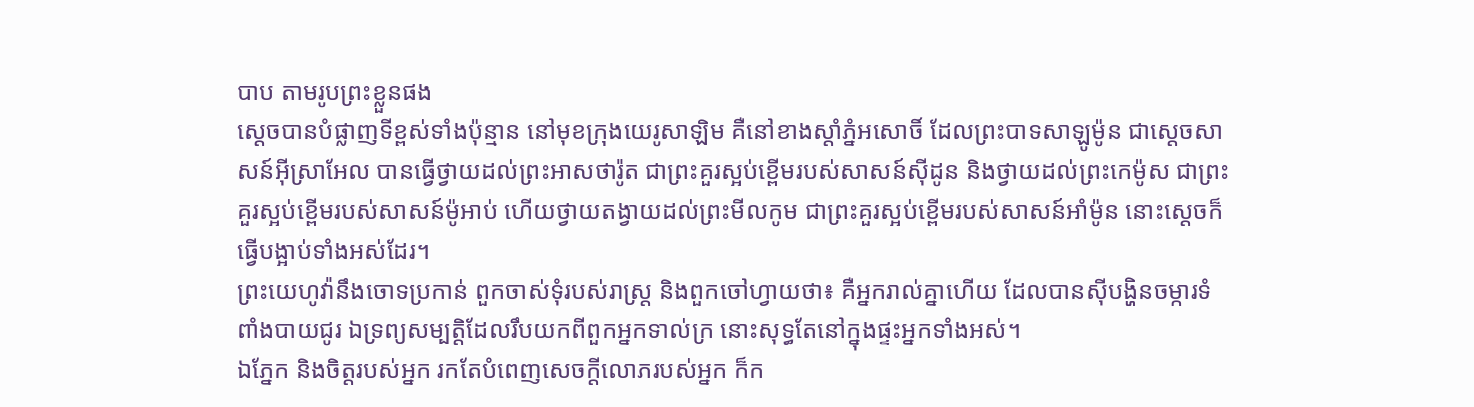បាប តាមរូបព្រះខ្លួនផង
ស្ដេចបានបំផ្លាញទីខ្ពស់ទាំងប៉ុន្មាន នៅមុខក្រុងយេរូសាឡិម គឺនៅខាងស្តាំភ្នំអសោចិ៍ ដែលព្រះបាទសាឡូម៉ូន ជាស្តេចសាសន៍អ៊ីស្រាអែល បានធ្វើថ្វាយដល់ព្រះអាសថារ៉ូត ជាព្រះគួរស្អប់ខ្ពើមរបស់សាសន៍ស៊ីដូន និងថ្វាយដល់ព្រះកេម៉ូស ជាព្រះគួរស្អប់ខ្ពើមរបស់សាសន៍ម៉ូអាប់ ហើយថ្វាយតង្វាយដល់ព្រះមីលកូម ជាព្រះគួរស្អប់ខ្ពើមរបស់សាសន៍អាំម៉ូន នោះស្ដេចក៏ធ្វើបង្អាប់ទាំងអស់ដែរ។
ព្រះយេហូវ៉ានឹងចោទប្រកាន់ ពួកចាស់ទុំរបស់រាស្ត្រ និងពួកចៅហ្វាយថា៖ គឺអ្នករាល់គ្នាហើយ ដែលបានស៊ីបង្ហិនចម្ការទំពាំងបាយជូរ ឯទ្រព្យសម្បត្តិដែលរឹបយកពីពួកអ្នកទាល់ក្រ នោះសុទ្ធតែនៅក្នុងផ្ទះអ្នកទាំងអស់។
ឯភ្នែក និងចិត្តរបស់អ្នក រកតែបំពេញសេចក្ដីលោភរបស់អ្នក ក៏ក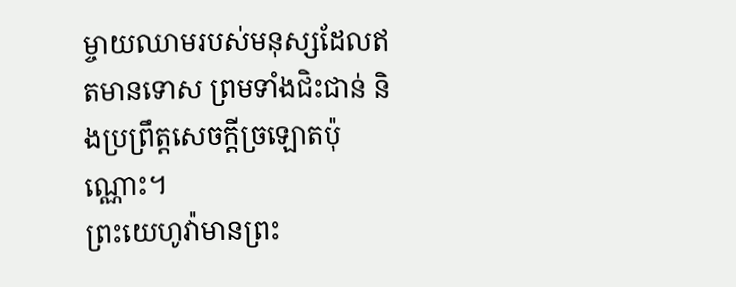ម្ចាយឈាមរបស់មនុស្សដែលឥតមានទោស ព្រមទាំងជិះជាន់ និងប្រព្រឹត្តសេចក្ដីច្រឡោតប៉ុណ្ណោះ។
ព្រះយេហូវ៉ាមានព្រះ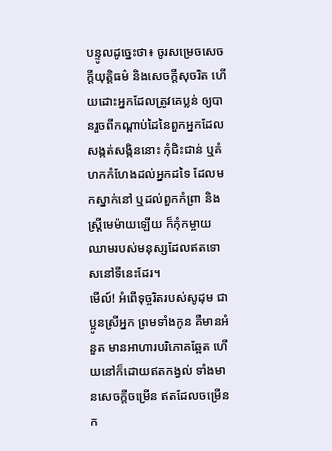បន្ទូលដូច្នេះថា៖ ចូរសម្រេចសេចក្ដីយុត្តិធម៌ និងសេចក្ដីសុចរិត ហើយដោះអ្នកដែលត្រូវគេប្លន់ ឲ្យបានរួចពីកណ្ដាប់ដៃនៃពួកអ្នកដែលសង្កត់សង្កិននោះ កុំជិះជាន់ ឬគំហកកំហែងដល់អ្នកដទៃ ដែលមកស្នាក់នៅ ឬដល់ពួកកំព្រា និងស្ត្រីមេម៉ាយឡើយ ក៏កុំកម្ចាយឈាមរបស់មនុស្សដែលឥតទោសនៅទីនេះដែរ។
មើល៍! អំពើទុច្ចរិតរបស់សូដុម ជាប្អូនស្រីអ្នក ព្រមទាំងកូន គឺមានអំនួត មានអាហារបរិភោគឆ្អែត ហើយនៅក៏ដោយឥតកង្វល់ ទាំងមានសេចក្ដីចម្រើន ឥតដែលចម្រើនក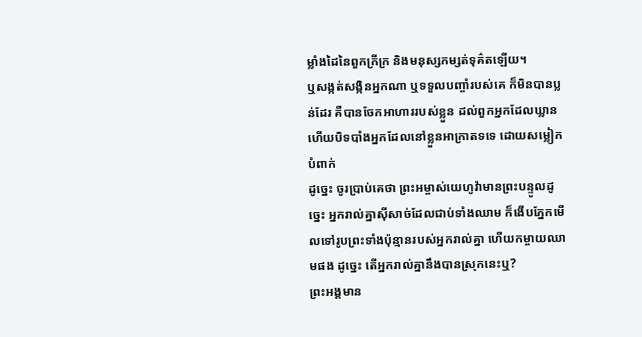ម្លាំងដៃនៃពួកក្រីក្រ និងមនុស្សកម្សត់ទុគ៌តឡើយ។
ឬសង្កត់សង្កិនអ្នកណា ឬទទួលបញ្ចាំរបស់គេ ក៏មិនបានប្លន់ដែរ គឺបានចែកអាហាររបស់ខ្លួន ដល់ពួកអ្នកដែលឃ្លាន ហើយបិទបាំងអ្នកដែលនៅខ្លួនអាក្រាតទទេ ដោយសម្លៀកបំពាក់
ដូច្នេះ ចូរប្រាប់គេថា ព្រះអម្ចាស់យេហូវ៉ាមានព្រះបន្ទូលដូច្នេះ អ្នករាល់គ្នាស៊ីសាច់ដែលជាប់ទាំងឈាម ក៏ងើបភ្នែកមើលទៅរូបព្រះទាំងប៉ុន្មានរបស់អ្នករាល់គ្នា ហើយកម្ចាយឈាមផង ដូច្នេះ តើអ្នករាល់គ្នានឹងបានស្រុកនេះឬ?
ព្រះអង្គមាន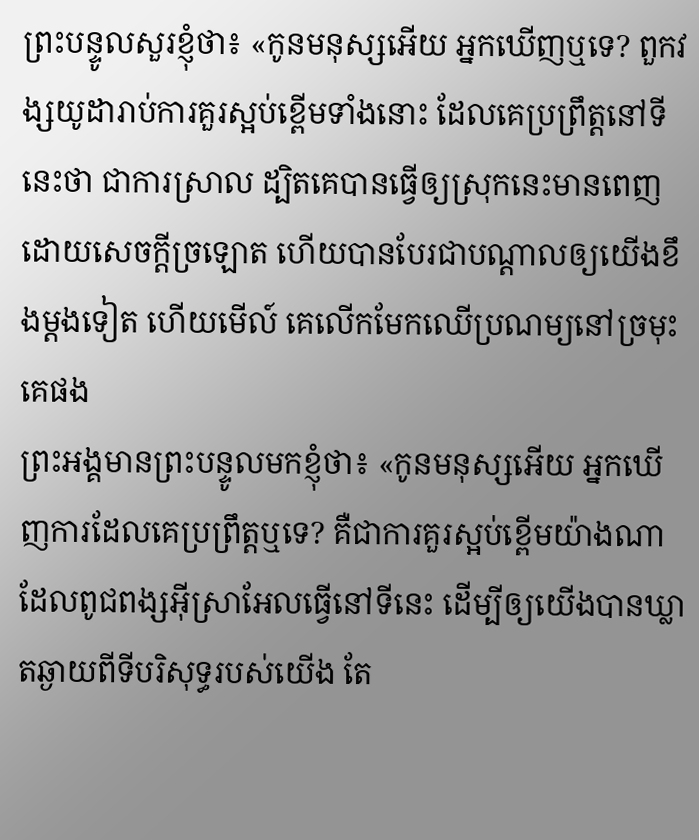ព្រះបន្ទូលសួរខ្ញុំថា៖ «កូនមនុស្សអើយ អ្នកឃើញឬទេ? ពួកវង្សយូដារាប់ការគួរស្អប់ខ្ពើមទាំងនោះ ដែលគេប្រព្រឹត្តនៅទីនេះថា ជាការស្រាល ដ្បិតគេបានធ្វើឲ្យស្រុកនេះមានពេញដោយសេចក្ដីច្រឡោត ហើយបានបែរជាបណ្ដាលឲ្យយើងខឹងម្តងទៀត ហើយមើល៍ គេលើកមែកឈើប្រណម្យនៅច្រមុះគេផង
ព្រះអង្គមានព្រះបន្ទូលមកខ្ញុំថា៖ «កូនមនុស្សអើយ អ្នកឃើញការដែលគេប្រព្រឹត្តឬទេ? គឺជាការគួរស្អប់ខ្ពើមយ៉ាងណា ដែលពូជពង្សអ៊ីស្រាអែលធ្វើនៅទីនេះ ដើម្បីឲ្យយើងបានឃ្លាតឆ្ងាយពីទីបរិសុទ្ធរបស់យើង តែ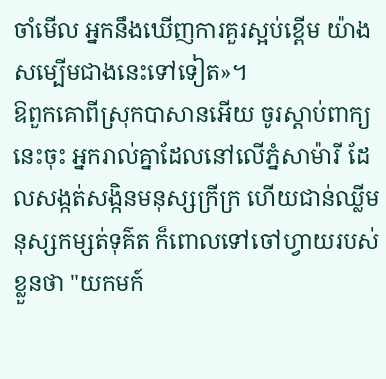ចាំមើល អ្នកនឹងឃើញការគួរស្អប់ខ្ពើម យ៉ាងសម្បើមជាងនេះទៅទៀត»។
ឱពួកគោពីស្រុកបាសានអើយ ចូរស្តាប់ពាក្យនេះចុះ អ្នករាល់គ្នាដែលនៅលើភ្នំសាម៉ារី ដែលសង្កត់សង្កិនមនុស្សក្រីក្រ ហើយជាន់ឈ្លីមនុស្សកម្សត់ទុគ៌ត ក៏ពោលទៅចៅហ្វាយរបស់ខ្លួនថា "យកមក៍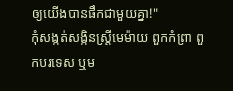ឲ្យយើងបានផឹកជាមួយគ្នា!"
កុំសង្កត់សង្កិនស្ត្រីមេម៉ាយ ពួកកំព្រា ពួកបរទេស ឬម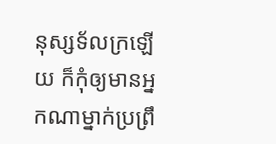នុស្សទ័លក្រឡើយ ក៏កុំឲ្យមានអ្នកណាម្នាក់ប្រព្រឹ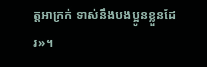ត្តអាក្រក់ ទាស់នឹងបងប្អូនខ្លួនដែរ»។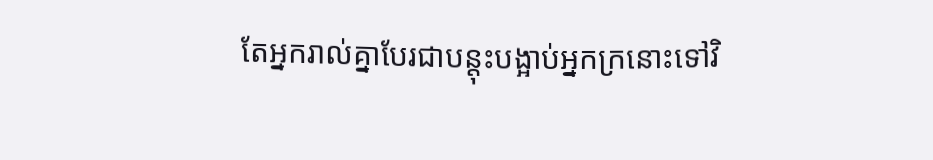តែអ្នករាល់គ្នាបែរជាបន្តុះបង្អាប់អ្នកក្រនោះទៅវិ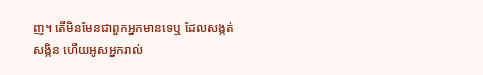ញ។ តើមិនមែនជាពួកអ្នកមានទេឬ ដែលសង្កត់សង្កិន ហើយអូសអ្នករាល់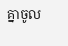គ្នាចូល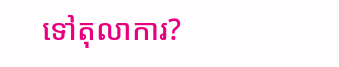ទៅតុលាការ?